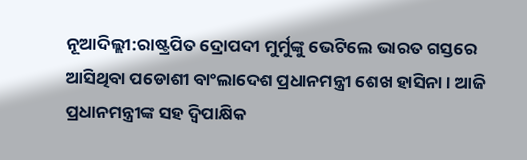ନୂଆଦିଲ୍ଲୀ:ରାଷ୍ଟ୍ରପିତ ଦ୍ରୋପଦୀ ମୁର୍ମୁଙ୍କୁ ଭେଟିଲେ ଭାରତ ଗସ୍ତରେ ଆସିଥିବା ପଡୋଶୀ ବାଂଲାଦେଶ ପ୍ରଧାନମନ୍ତ୍ରୀ ଶେଖ ହାସିନା । ଆଜି ପ୍ରଧାନମନ୍ତ୍ରୀଙ୍କ ସହ ଦ୍ବିପାକ୍ଷିକ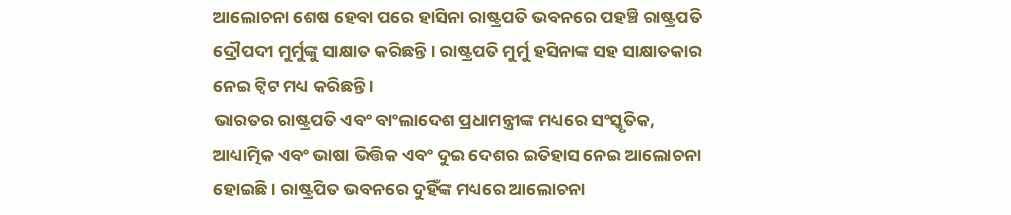ଆଲୋଚନା ଶେଷ ହେବା ପରେ ହାସିନା ରାଷ୍ଟ୍ରପତି ଭବନରେ ପହଞ୍ଚି ରାଷ୍ଟ୍ରପତି ଦ୍ରୌପଦୀ ମୁର୍ମୁଙ୍କୁ ସାକ୍ଷାତ କରିଛନ୍ତି । ରାଷ୍ଟ୍ରପତି ମୁର୍ମୁ ହସିନାଙ୍କ ସହ ସାକ୍ଷାତକାର ନେଇ ଟ୍ବିଟ ମଧ୍ୟ କରିଛନ୍ତି ।
ଭାରତର ରାଷ୍ଟ୍ରପତି ଏବଂ ବାଂଲାଦେଶ ପ୍ରଧାମନ୍ତ୍ରୀଙ୍କ ମଧ୍ୟରେ ସଂସ୍କୃତିକ, ଆଧ୍ୟାତ୍ମିକ ଏବଂ ଭାଷା ଭିତ୍ତିକ ଏବଂ ଦୁଇ ଦେଶର ଇତିହାସ ନେଇ ଆଲୋଚନା ହୋଇଛି । ରାଷ୍ଟ୍ରପିତ ଭବନରେ ଦୁହିଁଙ୍କ ମଧ୍ୟରେ ଆଲୋଚନା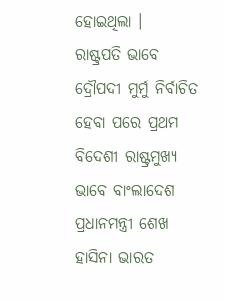ହୋଇଥିଲା ।
ରାଷ୍ଟ୍ରପତି ଭାବେ ଦ୍ରୌପଦୀ ମୁର୍ମୁ ନିର୍ବାଚିତ ହେବା ପରେ ପ୍ରଥମ ବିଦେଶୀ ରାଷ୍ଟ୍ରମୁଖ୍ୟ ଭାବେ ବାଂଲାଦେଶ ପ୍ରଧାନମନ୍ତ୍ରୀ ଶେଖ ହାସିନା ଭାରତ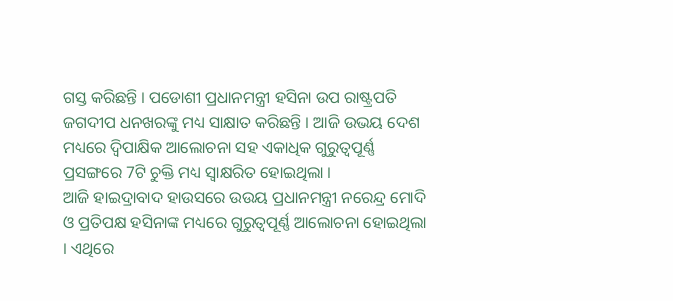ଗସ୍ତ କରିଛନ୍ତି । ପଡୋଶୀ ପ୍ରଧାନମନ୍ତ୍ରୀ ହସିନା ଉପ ରାଷ୍ଟ୍ରପତି ଜଗଦୀପ ଧନଖରଙ୍କୁ ମଧ୍ୟ ସାକ୍ଷାତ କରିଛନ୍ତି । ଆଜି ଉଭୟ ଦେଶ ମଧ୍ୟରେ ଦ୍ବିପାକ୍ଷିକ ଆଲୋଚନା ସହ ଏକାଧିକ ଗୁରୁତ୍ବପୂର୍ଣ୍ଣ ପ୍ରସଙ୍ଗରେ 7ଟି ଚୁକ୍ତି ମଧ୍ୟ ସ୍ବାକ୍ଷରିତ ହୋଇଥିଲା ।
ଆଜି ହାଇଦ୍ରାବାଦ ହାଉସରେ ଉଉୟ ପ୍ରଧାନମନ୍ତ୍ରୀ ନରେନ୍ଦ୍ର ମୋଦି ଓ ପ୍ରତିପକ୍ଷ ହସିନାଙ୍କ ମଧ୍ୟରେ ଗୁରୁତ୍ବପୂର୍ଣ୍ଣ ଆଲୋଚନା ହୋଇଥିଲା । ଏଥିରେ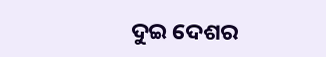ଦୁଇ ଦେଶର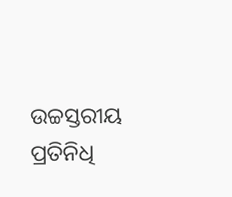ଉଚ୍ଚସ୍ତରୀୟ ପ୍ରତିନିଧି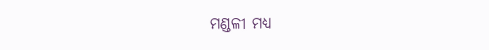ମଣ୍ଡଳୀ ମଧ୍ୟ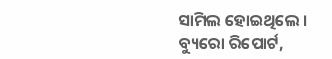ସାମିଲ ହୋଇଥିଲେ ।
ବ୍ୟୁରୋ ରିପୋର୍ଟ,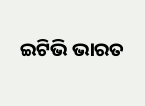ଇଟିଭି ଭାରତ